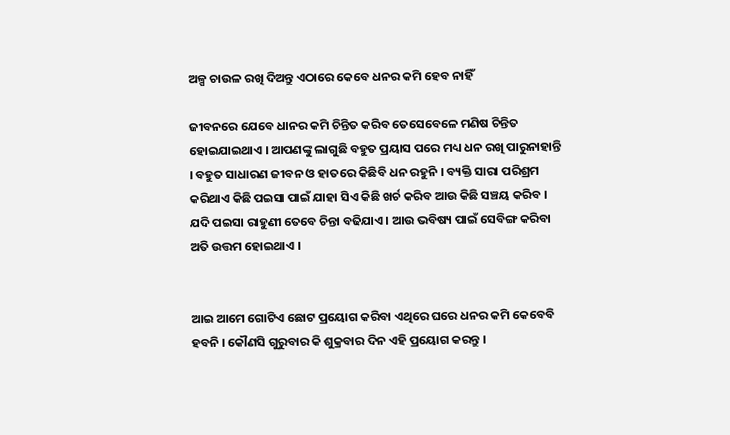ଅଳ୍ପ ଚାଉଳ ରଖି ଦିଅନ୍ତୁ ଏଠାରେ କେବେ ଧନର କମି ହେବ ନାହିଁ

ଜୀବନରେ ଯେବେ ଧାନର କମି ଚିନ୍ତିତ କରିବ ତେସେବେଳେ ମଣିଷ ଚିନ୍ତିତ ହୋଇଯାଇଥାଏ । ଆପଣଙ୍କୁ ଲାଗୁଛି ବହୁତ ପ୍ରୟାସ ପରେ ମଧ୍ୟ ଧନ ରଖି ପାରୁନାହାନ୍ତି । ବହୁତ ସାଧାରଣ ଜୀବନ ଓ ହାତରେ କିଛିବି ଧନ ରହୁନି । ବ୍ୟକ୍ତି ସାରା ପରିଶ୍ରମ କରିଥାଏ କିଛି ପଇସା ପାଇଁ ଯାହା ସିଏ କିଛି ଖର୍ଚ କରିବ ଆଉ କିଛି ସଞ୍ଚୟ କରିବ । ଯଦି ପଇସା ରାହୁଣୀ ତେବେ ଚିନ୍ତା ବଢିଯାଏ । ଆଉ ଭବିଷ୍ୟ ପାଇଁ ସେବିଙ୍ଗ କରିବା ଅତି ଉତ୍ତମ ହୋଇଥାଏ ।


ଆଇ ଆମେ ଗୋଟିଏ ଛୋଟ ପ୍ରୟୋଗ କରିବା ଏଥିରେ ଘରେ ଧନର କମି କେବେବି ହବନି । କୌଣସି ଗୁରୁବାର କି ଶୁକ୍ରବାର ଦିନ ଏହି ପ୍ରୟୋଗ କରନ୍ତୁ ।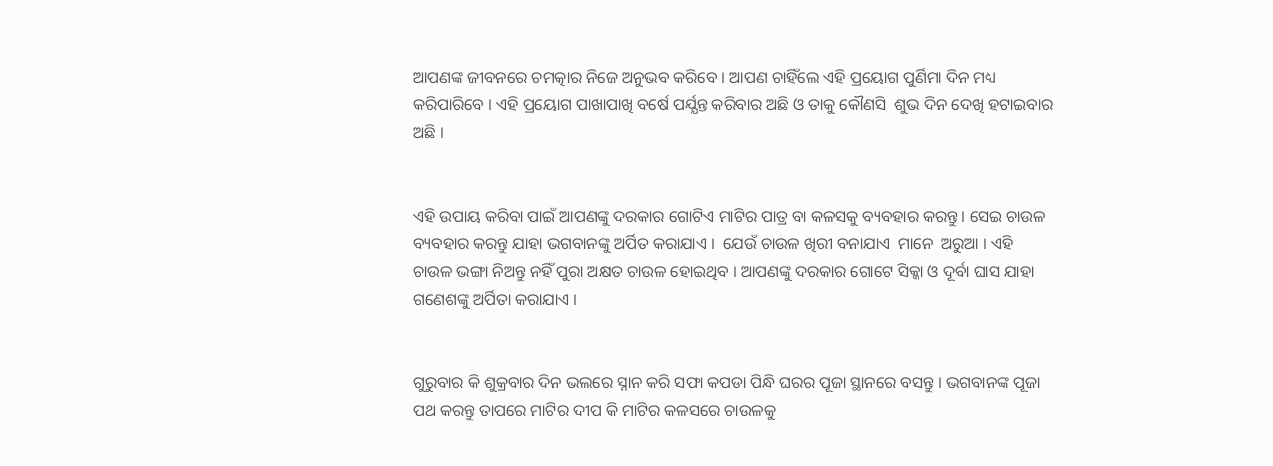ଆପଣଙ୍କ ଜୀବନରେ ଚମତ୍କାର ନିଜେ ଅନୁଭବ କରିବେ । ଆପଣ ଚାହିଁଲେ ଏହି ପ୍ରୟୋଗ ପୁର୍ଣିମା ଦିନ ମଧ୍ୟ କରିପାରିବେ । ଏହି ପ୍ରୟୋଗ ପାଖାପାଖି ବର୍ଷେ ପର୍ଯ୍ଯନ୍ତ କରିବାର ଅଛି ଓ ତାକୁ କୌଣସି  ଶୁଭ ଦିନ ଦେଖି ହଟାଇବାର ଅଛି ।


ଏହି ଉପାୟ କରିବା ପାଇଁ ଆପଣଙ୍କୁ ଦରକାର ଗୋଟିଏ ମାଟିର ପାତ୍ର ବା କଳସକୁ ବ୍ୟବହାର କରନ୍ତୁ । ସେଇ ଚାଉଳ ବ୍ୟବହାର କରନ୍ତୁ ଯାହା ଭଗବାନଙ୍କୁ ଅର୍ପିତ କରାଯାଏ ।  ଯେଉଁ ଚାଉଳ ଖିରୀ ବନାଯାଏ  ମାନେ  ଅରୁଆ । ଏହି ଚାଉଳ ଭଙ୍ଗା ନିଅନ୍ତୁ ନହିଁ ପୁରା ଅକ୍ଷତ ଚାଉଳ ହୋଇଥିବ । ଆପଣଙ୍କୁ ଦରକାର ଗୋଟେ ସିକ୍କା ଓ ଦୂର୍ବା ଘାସ ଯାହା ଗଣେଶଙ୍କୁ ଅର୍ପିତା କରାଯାଏ ।


ଗୁରୁବାର କି ଶୁକ୍ରବାର ଦିନ ଭଲରେ ସ୍ନାନ କରି ସଫା କପଡା ପିନ୍ଧି ଘରର ପୂଜା ସ୍ଥାନରେ ବସନ୍ତୁ । ଭଗବାନଙ୍କ ପୂଜା ପଥ କରନ୍ତୁ ତାପରେ ମାଟିର ଦୀପ କି ମାଟିର କଳସରେ ଚାଉଳକୁ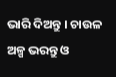ଭାରି ଦିଅନ୍ତୁ । ଚାଉଳ ଅଳ୍ପ ଭରନ୍ତୁ ଓ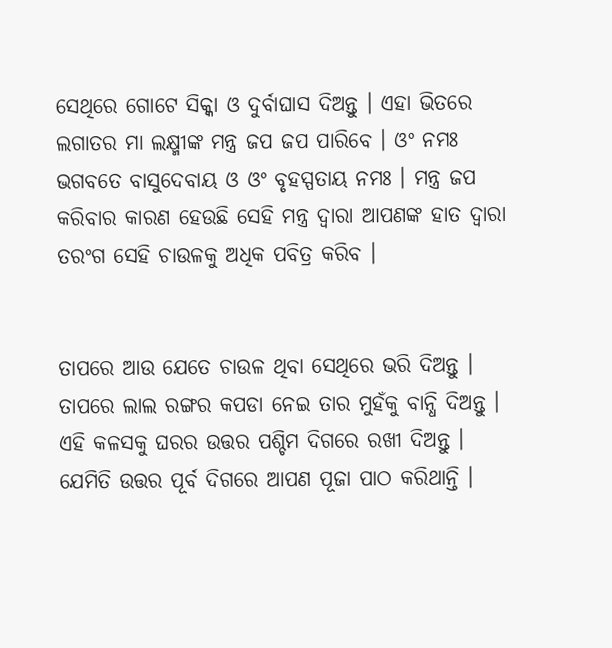ସେଥିରେ ଗୋଟେ ସିକ୍କା ଓ ଦୁର୍ବାଘାସ ଦିଅନ୍ତୁ । ଏହା ଭିତରେ ଲଗାତର ମା ଲକ୍ଷ୍ମୀଙ୍କ ମନ୍ତ୍ର ଜପ ଜପ ପାରିବେ । ଓଂ ନମଃ ଭଗବତେ ବାସୁଦେବାୟ ଓ ଓଂ ବୃହସ୍ପତାୟ ନମଃ । ମନ୍ତ୍ର ଜପ କରିବାର କାରଣ ହେଉଛି ସେହି ମନ୍ତ୍ର ଦ୍ଵାରା ଆପଣଙ୍କ ହାତ ଦ୍ଵାରା ତରଂଗ ସେହି ଚାଉଳକୁ ଅଧିକ ପବିତ୍ର କରିବ ।


ତାପରେ ଆଉ ଯେତେ ଚାଉଳ ଥିବା ସେଥିରେ ଭରି ଦିଅନ୍ତୁ । ତାପରେ ଲାଲ ରଙ୍ଗର କପଡା ନେଇ ତାର ମୁହଁକୁ ବାନ୍ଧି ଦିଅନ୍ତୁ । ଏହି କଳସକୁ ଘରର ଉତ୍ତର ପଶ୍ଚିମ ଦିଗରେ ରଖୀ ଦିଅନ୍ତୁ । ଯେମିତି ଉତ୍ତର ପୂର୍ବ ଦିଗରେ ଆପଣ ପୂଜା ପାଠ କରିଥାନ୍ତି ।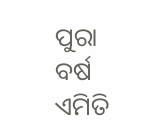ପୁରା ବର୍ଷ ଏମିତି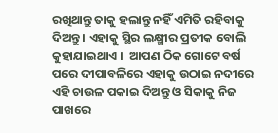ରଖିଥାନ୍ତୁ ତାକୁ ହଲାନ୍ତୁ ନହିଁ ଏମିତି ରହିବାକୁ ଦିଅନ୍ତୁ । ଏହାକୁ ସ୍ଥିର ଲକ୍ଷ୍ମୀର ପ୍ରତୀକ ବୋଲି କୁହାଯାଇଥାଏ ।  ଆପଣ ଠିକ ଗୋଟେ ବର୍ଷ ପରେ ଦୀପାବଳିରେ ଏହାକୁ ଉଠାଇ ନଦୀରେ ଏହି ଚାଉଳ ପକାଇ ଦିଅନ୍ତୁ ଓ ସିକାକୁ ନିଜ ପାଖରେ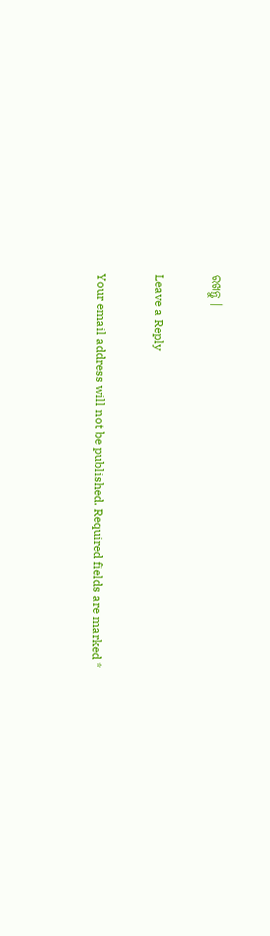ରଖନ୍ତୁ ।

Leave a Reply

Your email address will not be published. Required fields are marked *